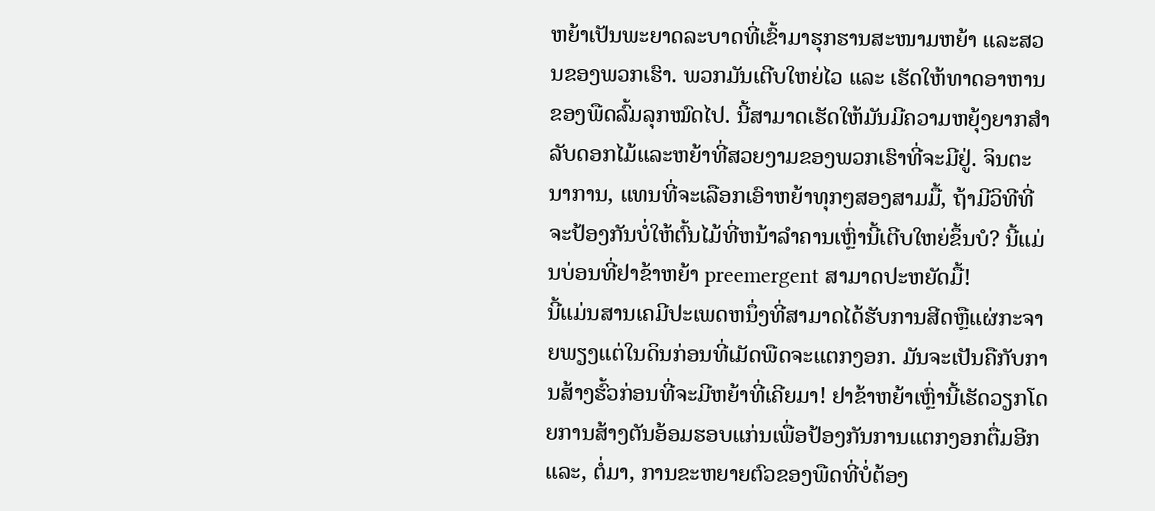ຫຍ້າເປັນພະຍາດລະບາດທີ່ເຂົ້າມາຮຸກຮານສະໜາມຫຍ້າ ແລະສວນຂອງພວກເຮົາ. ພວກມັນເຕີບໃຫຍ່ໄວ ແລະ ເຮັດໃຫ້ທາດອາຫານຂອງພືດລົ້ມລຸກໝົດໄປ. ນີ້ສາມາດເຮັດໃຫ້ມັນມີຄວາມຫຍຸ້ງຍາກສໍາລັບດອກໄມ້ແລະຫຍ້າທີ່ສວຍງາມຂອງພວກເຮົາທີ່ຈະມີຢູ່. ຈິນຕະນາການ, ແທນທີ່ຈະເລືອກເອົາຫຍ້າທຸກໆສອງສາມມື້, ຖ້າມີວິທີທີ່ຈະປ້ອງກັນບໍ່ໃຫ້ຕົ້ນໄມ້ທີ່ຫນ້າລໍາຄານເຫຼົ່ານີ້ເຕີບໃຫຍ່ຂຶ້ນບໍ? ນີ້ແມ່ນບ່ອນທີ່ຢາຂ້າຫຍ້າ preemergent ສາມາດປະຫຍັດມື້!
ນີ້ແມ່ນສານເຄມີປະເພດຫນຶ່ງທີ່ສາມາດໄດ້ຮັບການສີດຫຼືແຜ່ກະຈາຍພຽງແຕ່ໃນດິນກ່ອນທີ່ເມັດພືດຈະແຕກງອກ. ມັນຈະເປັນຄືກັບການສ້າງຮົ້ວກ່ອນທີ່ຈະມີຫຍ້າທີ່ເຄີຍມາ! ຢາຂ້າຫຍ້າເຫຼົ່ານີ້ເຮັດວຽກໂດຍການສ້າງຕັນອ້ອມຮອບແກ່ນເພື່ອປ້ອງກັນການແຕກງອກຕື່ມອີກແລະ, ຕໍ່ມາ, ການຂະຫຍາຍຕົວຂອງພືດທີ່ບໍ່ຕ້ອງ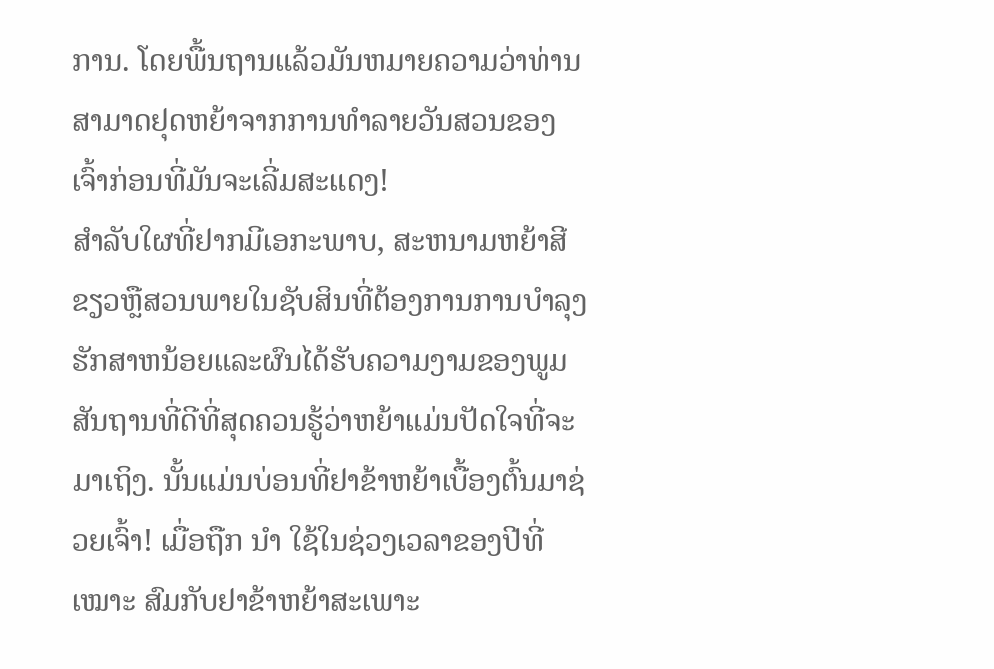ການ. ໂດຍພື້ນຖານແລ້ວມັນຫມາຍຄວາມວ່າທ່ານສາມາດຢຸດຫຍ້າຈາກການທໍາລາຍວັນສວນຂອງເຈົ້າກ່ອນທີ່ມັນຈະເລີ່ມສະແດງ!
ສໍາລັບໃຜທີ່ຢາກມີເອກະພາບ, ສະຫນາມຫຍ້າສີຂຽວຫຼືສວນພາຍໃນຊັບສິນທີ່ຕ້ອງການການບໍາລຸງຮັກສາຫນ້ອຍແລະຜົນໄດ້ຮັບຄວາມງາມຂອງພູມສັນຖານທີ່ດີທີ່ສຸດຄວນຮູ້ວ່າຫຍ້າແມ່ນປັດໃຈທີ່ຈະມາເຖິງ. ນັ້ນແມ່ນບ່ອນທີ່ຢາຂ້າຫຍ້າເບື້ອງຕົ້ນມາຊ່ວຍເຈົ້າ! ເມື່ອຖືກ ນຳ ໃຊ້ໃນຊ່ວງເວລາຂອງປີທີ່ ເໝາະ ສົມກັບຢາຂ້າຫຍ້າສະເພາະ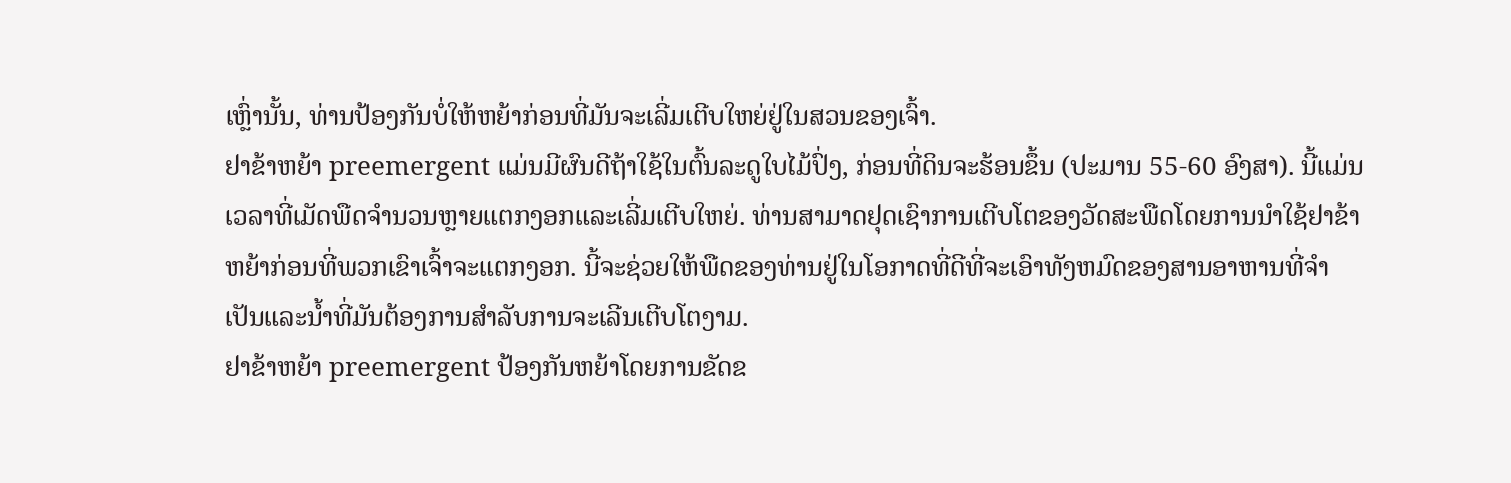ເຫຼົ່ານັ້ນ, ທ່ານປ້ອງກັນບໍ່ໃຫ້ຫຍ້າກ່ອນທີ່ມັນຈະເລີ່ມເຕີບໃຫຍ່ຢູ່ໃນສວນຂອງເຈົ້າ.
ຢາຂ້າຫຍ້າ preemergent ແມ່ນມີຜົນດີຖ້າໃຊ້ໃນຕົ້ນລະດູໃບໄມ້ປົ່ງ, ກ່ອນທີ່ດິນຈະຮ້ອນຂຶ້ນ (ປະມານ 55-60 ອົງສາ). ນີ້ແມ່ນເວລາທີ່ເມັດພືດຈໍານວນຫຼາຍແຕກງອກແລະເລີ່ມເຕີບໃຫຍ່. ທ່ານສາມາດຢຸດເຊົາການເຕີບໂຕຂອງວັດສະພືດໂດຍການນໍາໃຊ້ຢາຂ້າຫຍ້າກ່ອນທີ່ພວກເຂົາເຈົ້າຈະແຕກງອກ. ນີ້ຈະຊ່ວຍໃຫ້ພືດຂອງທ່ານຢູ່ໃນໂອກາດທີ່ດີທີ່ຈະເອົາທັງຫມົດຂອງສານອາຫານທີ່ຈໍາເປັນແລະນ້ຳທີ່ມັນຕ້ອງການສໍາລັບການຈະເລີນເຕີບໂຕງາມ.
ຢາຂ້າຫຍ້າ preemergent ປ້ອງກັນຫຍ້າໂດຍການຂັດຂ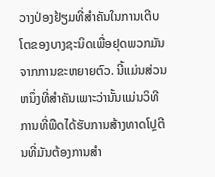ວາງປ່ອງຢ້ຽມທີ່ສໍາຄັນໃນການເຕີບໂຕຂອງບາງຊະນິດເພື່ອຢຸດພວກມັນຈາກການຂະຫຍາຍຕົວ. ນີ້ແມ່ນສ່ວນຫນຶ່ງທີ່ສໍາຄັນເພາະວ່ານັ້ນແມ່ນວິທີການທີ່ພືດໄດ້ຮັບການສ້າງທາດໂປຼຕີນທີ່ມັນຕ້ອງການສໍາ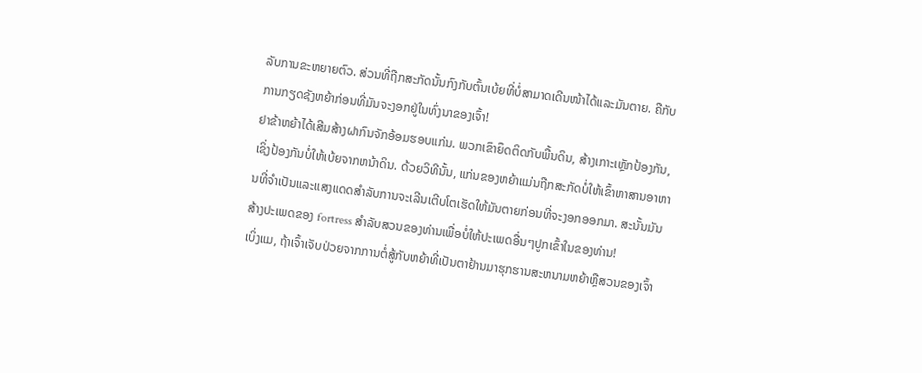ລັບການຂະຫຍາຍຕົວ. ສ່ວນທີ່ຖືກສະກັດນັ້ນກົງກັບຕົ້ນເບ້ຍທີ່ບໍ່ສາມາດເດີນໜ້າໄດ້ແລະມັນຕາຍ. ຄືກັບການກຽດຊັງຫຍ້າກ່ອນທີ່ມັນຈະງອກຢູ່ໃນທົ່ງນາຂອງເຈົ້າ!
ຢາຂ້າຫຍ້າໄດ້ເສີມສ້າງຝາກົນຈັກອ້ອມຮອບແກ່ນ. ພວກເຂົາຍຶດຕິດກັບພື້ນດິນ, ສ້າງເກາະເຫຼັກປ້ອງກັນ, ເຊິ່ງປ້ອງກັນບໍ່ໃຫ້ເບ້ຍຈາກຫນ້າດິນ. ດ້ວຍວິທີນັ້ນ, ແກ່ນຂອງຫຍ້າແມ່ນຖືກສະກັດບໍ່ໃຫ້ເຂົ້າຫາສານອາຫານທີ່ຈໍາເປັນແລະແສງແດດສໍາລັບການຈະເລີນເຕີບໂຕເຮັດໃຫ້ມັນຕາຍກ່ອນທີ່ຈະງອກອອກມາ. ສະນັ້ນມັນສ້າງປະເພດຂອງ fortress ສໍາລັບສວນຂອງທ່ານເພື່ອບໍ່ໃຫ້ປະເພດອື່ນໆປູກເຂົ້າໃນຂອງທ່ານ!
ເບິ່ງແມ, ຖ້າເຈົ້າເຈັບປ່ວຍຈາກການຕໍ່ສູ້ກັບຫຍ້າທີ່ເປັນຕາຢ້ານມາຮຸກຮານສະຫນາມຫຍ້າຫຼືສວນຂອງເຈົ້າ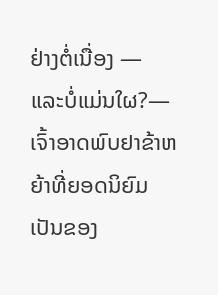ຢ່າງຕໍ່ເນື່ອງ — ແລະບໍ່ແມ່ນໃຜ?—ເຈົ້າອາດພົບຢາຂ້າຫຍ້າທີ່ຍອດນິຍົມເປັນຂອງ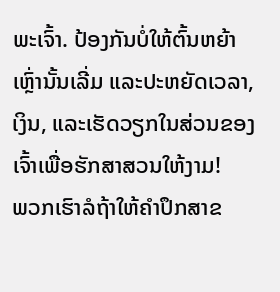ພະເຈົ້າ. ປ້ອງກັນບໍ່ໃຫ້ຕົ້ນຫຍ້າເຫຼົ່ານັ້ນເລີ່ມ ແລະປະຫຍັດເວລາ, ເງິນ, ແລະເຮັດວຽກໃນສ່ວນຂອງເຈົ້າເພື່ອຮັກສາສວນໃຫ້ງາມ!
ພວກເຮົາລໍຖ້າໃຫ້ຄໍາປຶກສາຂ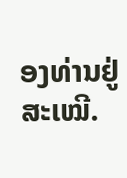ອງທ່ານຢູ່ສະເໝີ.